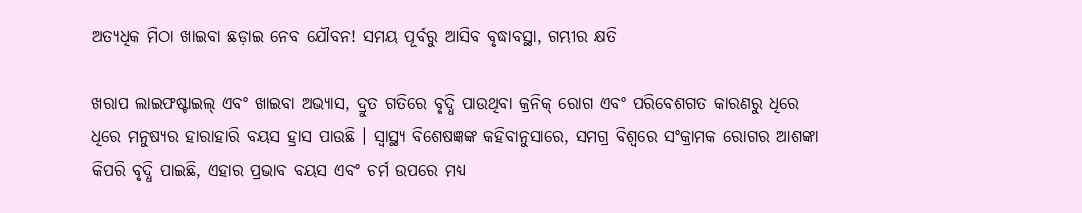ଅତ୍ୟଧିକ ମିଠା ଖାଇବା ଛଡ଼ାଇ ନେବ ଯୌବନ! ସମୟ ପୂର୍ବରୁ ଆସିବ ବୃଦ୍ଧାବସ୍ଥା, ଗମ୍ଭୀର କ୍ଷତି

ଖରାପ ଲାଇଫଷ୍ଟାଇଲ୍ ଏବଂ ଖାଇବା ଅଭ୍ୟାସ, ଦ୍ରୁତ ଗତିରେ ବୃଦ୍ଧି ପାଉଥିବା କ୍ରନିକ୍ ରୋଗ ଏବଂ ପରିବେଶଗତ କାରଣରୁ ଧିରେ ଧିରେ ମନୁଷ୍ୟର ହାରାହାରି ବୟସ ହ୍ରାସ ପାଉଛି । ସ୍ୱାସ୍ଥ୍ୟ ବିଶେଷଜ୍ଞଙ୍କ କହିବାନୁସାରେ, ସମଗ୍ର ବିଶ୍ୱରେ ସଂକ୍ରାମକ ରୋଗର ଆଶଙ୍କା କିପରି ବୃଦ୍ଧି ପାଇଛି, ଏହାର ପ୍ରଭାବ ବୟସ ଏବଂ ଚର୍ମ ଉପରେ ମଧ୍ୟ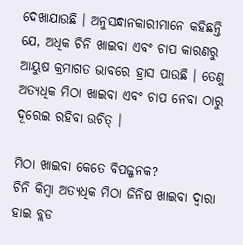ଦେଖାଯାଉଛି । ଅନୁସନ୍ଧାନକାରୀମାନେ କହିଛନ୍ତି ଯେ, ଅଧିକ ଚିନି ଖାଇବା ଏବଂ ଚାପ କାରଣରୁ ଆୟୁଷ କ୍ରମାଗତ ଭାବରେ ହ୍ରାସ ପାଉଛି । ତେଣୁ ଅତ୍ୟଧିକ ମିଠା ଖାଇବା ଏବଂ ଚାପ ନେବା ଠାରୁ ଦୂରେଇ ରହିବା ଉଚିତ୍ ।

ମିଠା ଖାଇବା କେତେ ବିପଜ୍ଜନକ?
ଚିନି କିମ୍ବା ଅତ୍ୟଧିକ ମିଠା ଜିନିଷ ଖାଇବା ଦ୍ୱାରା ହାଇ ବ୍ଲଡ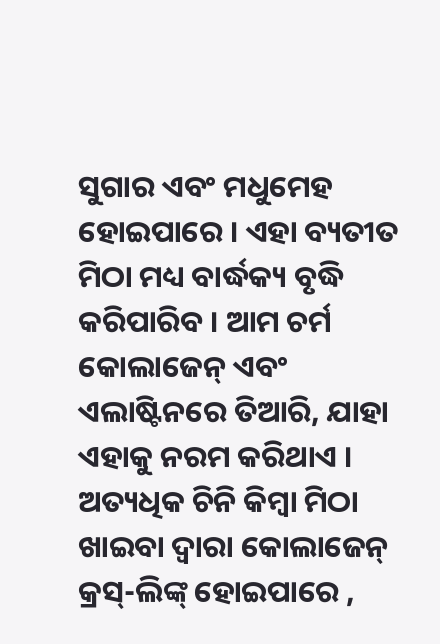ସୁଗାର ଏବଂ ମଧୁମେହ ହୋଇପାରେ । ଏହା ବ୍ୟତୀତ ମିଠା ମଧ୍ୟ ବାର୍ଦ୍ଧକ୍ୟ ବୃଦ୍ଧି କରିପାରିବ । ଆମ ଚର୍ମ କୋଲାଜେନ୍ ଏବଂ ଏଲାଷ୍ଟିନରେ ତିଆରି, ଯାହା ଏହାକୁ ନରମ କରିଥାଏ । ଅତ୍ୟଧିକ ଚିନି କିମ୍ବା ମିଠା ଖାଇବା ଦ୍ୱାରା କୋଲାଜେନ୍ କ୍ରସ୍-ଲିଙ୍କ୍ ହୋଇପାରେ ,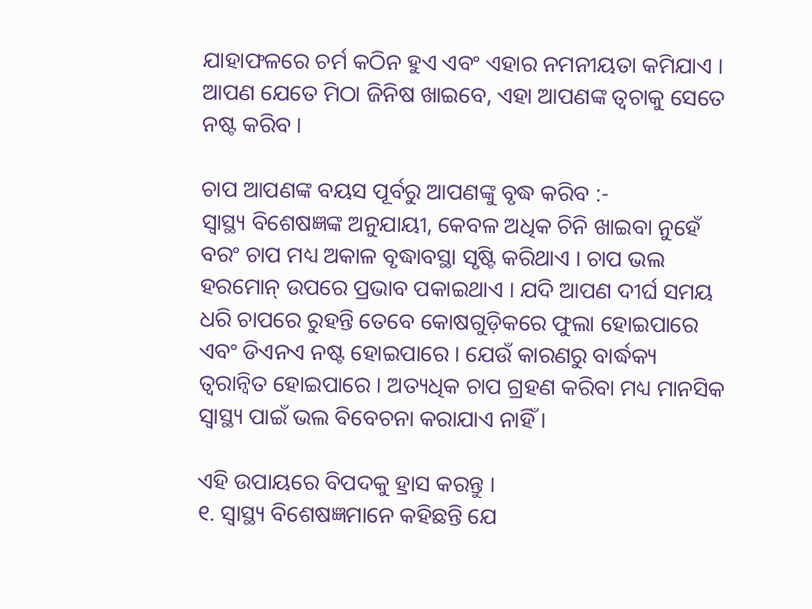ଯାହାଫଳରେ ଚର୍ମ କଠିନ ହୁଏ ଏବଂ ଏହାର ନମନୀୟତା କମିଯାଏ । ଆପଣ ଯେତେ ମିଠା ଜିନିଷ ଖାଇବେ, ଏହା ଆପଣଙ୍କ ତ୍ୱଚାକୁ ସେତେ ନଷ୍ଟ କରିବ ।

ଚାପ ଆପଣଙ୍କ ବୟସ ପୂର୍ବରୁ ଆପଣଙ୍କୁ ବୃଦ୍ଧ କରିବ :-
ସ୍ୱାସ୍ଥ୍ୟ ବିଶେଷଜ୍ଞଙ୍କ ଅନୁଯାୟୀ, କେବଳ ଅଧିକ ଚିନି ଖାଇବା ନୁହେଁ ବରଂ ଚାପ ମଧ୍ୟ ଅକାଳ ବୃଦ୍ଧାବସ୍ଥା ସୃଷ୍ଟି କରିଥାଏ । ଚାପ ଭଲ ହରମୋନ୍ ଉପରେ ପ୍ରଭାବ ପକାଇଥାଏ । ଯଦି ଆପଣ ଦୀର୍ଘ ସମୟ ଧରି ଚାପରେ ରୁହନ୍ତି ତେବେ କୋଷଗୁଡ଼ିକରେ ଫୁଲା ହୋଇପାରେ ଏବଂ ଡିଏନଏ ନଷ୍ଟ ହୋଇପାରେ । ଯେଉଁ କାରଣରୁ ବାର୍ଦ୍ଧକ୍ୟ ତ୍ୱରାନ୍ୱିତ ହୋଇପାରେ । ଅତ୍ୟଧିକ ଚାପ ଗ୍ରହଣ କରିବା ମଧ୍ୟ ମାନସିକ ସ୍ୱାସ୍ଥ୍ୟ ପାଇଁ ଭଲ ବିବେଚନା କରାଯାଏ ନାହିଁ ।

ଏହି ଉପାୟରେ ବିପଦକୁ ହ୍ରାସ କରନ୍ତୁ ।
୧. ସ୍ୱାସ୍ଥ୍ୟ ବିଶେଷଜ୍ଞମାନେ କହିଛନ୍ତି ଯେ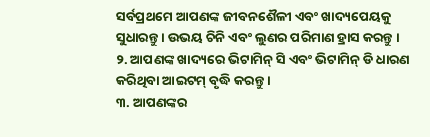ସର୍ବପ୍ରଥମେ ଆପଣଙ୍କ ଜୀବନଶୈଳୀ ଏବଂ ଖାଦ୍ୟପେୟକୁ ସୁଧାରନ୍ତୁ । ଉଭୟ ଚିନି ଏବଂ ଲୁଣର ପରିମାଣ ହ୍ରାସ କରନ୍ତୁ ।
୨. ଆପଣଙ୍କ ଖାଦ୍ୟରେ ଭିଟାମିନ୍ ସି ଏବଂ ଭିଟାମିନ୍ ଡି ଧାରଣ କରିଥିବା ଆଇଟମ୍ ବୃଦ୍ଧି କରନ୍ତୁ ।
୩. ଆପଣଙ୍କର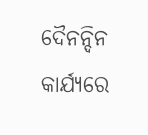ଦୈନନ୍ଦିନ କାର୍ଯ୍ୟରେ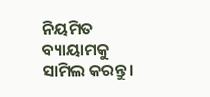ନିୟମିତ ବ୍ୟାୟାମକୁ ସାମିଲ କରନ୍ତୁ ।